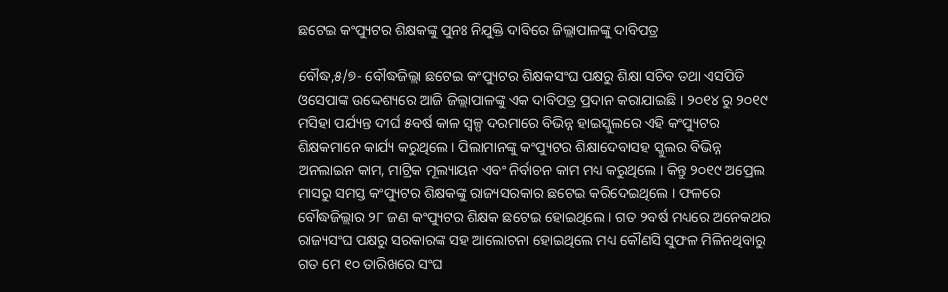ଛଟେଇ କଂପ୍ୟୁଟର ଶିକ୍ଷକଙ୍କୁ ପୁନଃ ନିଯୁକ୍ତି ଦାବିରେ ଜିଲ୍ଲାପାଳଙ୍କୁ ଦାବିପତ୍ର

ବୌଦ୍ଧ,୫/୭- ବୌଦ୍ଧଜିଲ୍ଲା ଛଟେଇ କଂପ୍ୟୁଟର ଶିକ୍ଷକସଂଘ ପକ୍ଷରୁ ଶିକ୍ଷା ସଚିବ ତଥା ଏସପିଡି ଓସେପାଙ୍କ ଉଦ୍ଦେଶ୍ୟରେ ଆଜି ଜିଲ୍ଲାପାଳଙ୍କୁ ଏକ ଦାବିପତ୍ର ପ୍ରଦାନ କରାଯାଇଛି । ୨୦୧୪ ରୁ ୨୦୧୯ ମସିହା ପର୍ଯ୍ୟନ୍ତ ଦୀର୍ଘ ୫ବର୍ଷ କାଳ ସ୍ୱଳ୍ପ ଦରମାରେ ବିଭିନ୍ନ ହାଇସ୍କୁଲରେ ଏହି କଂପ୍ୟୁଟର ଶିକ୍ଷକମାନେ କାର୍ଯ୍ୟ କରୁଥିଲେ । ପିଲାମାନଙ୍କୁ କଂପ୍ୟୁଟର ଶିକ୍ଷାଦେବାସହ ସ୍କୁଲର ବିଭିନ୍ନ ଅନଲାଇନ କାମ, ମାଟ୍ରିକ ମୂଲ୍ୟାୟନ ଏବଂ ନିର୍ବାଚନ କାମ ମଧ୍ୟ କରୁଥିଲେ । କିନ୍ତୁ ୨୦୧୯ ଅପ୍ରେଲ ମାସରୁ ସମସ୍ତ କଂପ୍ୟୁଟର ଶିକ୍ଷକଙ୍କୁ ରାଜ୍ୟସରକାର ଛଟେଇ କରିଦେଇଥିଲେ । ଫଳରେ ବୌଦ୍ଧଜିଲ୍ଲାର ୨୮ ଜଣ କଂପ୍ୟୁଟର ଶିକ୍ଷକ ଛଟେଇ ହୋଇଥିଲେ । ଗତ ୨ବର୍ଷ ମଧ୍ୟରେ ଅନେକଥର ରାଜ୍ୟସଂଘ ପକ୍ଷରୁ ସରକାରଙ୍କ ସହ ଆଲୋଚନା ହୋଇଥିଲେ ମଧ୍ୟ କୌଣସି ସୁଫଳ ମିଳିନଥିବାରୁ ଗତ ମେ ୧୦ ତାରିଖରେ ସଂଘ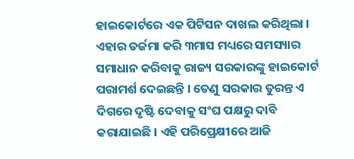ହାଇକୋର୍ଟରେ ଏକ ପିଟିସନ ଦାଖଲ କରିଥିଲା । ଏହାର ତର୍ଜମା କରି ୩ମାସ ମଧ୍ୟରେ ସମସ୍ୟାର ସମାଧାନ କରିବାକୁ ରାଜ୍ୟ ସରକାରଙ୍କୁ ହାଇକୋର୍ଟ ପରାମର୍ଶ ଦେଇଛନ୍ତି । ତେଣୁ ସରକାର ତୁରନ୍ତ ଏ ଦିଗରେ ଦୃଷ୍ଟି ଦେବାକୁ ସଂଘ ପକ୍ଷରୁ ଦାବି କରାଯାଇଛି । ଏହି ପରିପ୍ରେକ୍ଷୀରେ ଆଜି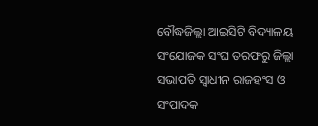ବୌଦ୍ଧଜିଲ୍ଲା ଆଇସିଟି ବିଦ୍ୟାଳୟ ସଂଯୋଜକ ସଂଘ ତରଫରୁ ଜିଲ୍ଲା ସଭାପତି ସ୍ୱାଧୀନ ରାଜହଂସ ଓ ସଂପାଦକ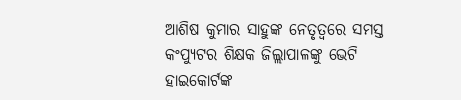ଆଶିଷ କୁମାର ସାହୁଙ୍କ ନେତୃତ୍ୱରେ ସମସ୍ତ କଂପ୍ୟୁଟର ଶିକ୍ଷକ ଜିଲ୍ଲାପାଳଙ୍କୁ ଭେଟି ହାଇକୋର୍ଟଙ୍କ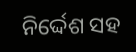ନିର୍ଦ୍ଦେଶ ସହ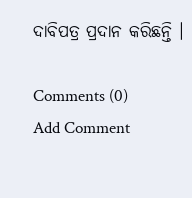ଦାବିପତ୍ର ପ୍ରଦାନ କରିଛନ୍ତି ।

Comments (0)
Add Comment